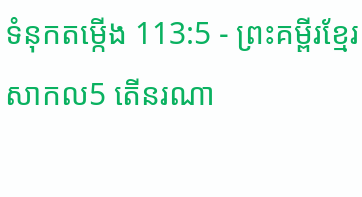ទំនុកតម្កើង 113:5 - ព្រះគម្ពីរខ្មែរសាកល5 តើនរណា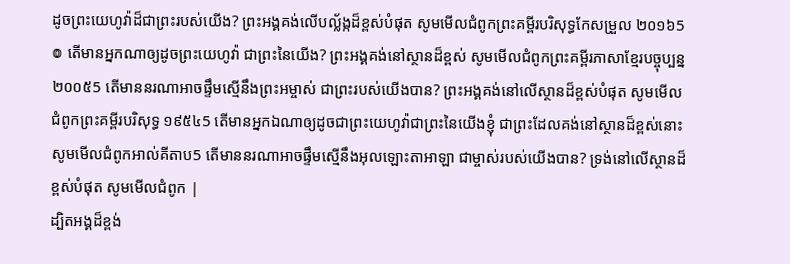ដូចព្រះយេហូវ៉ាដ៏ជាព្រះរបស់យើង? ព្រះអង្គគង់លើបល្ល័ង្កដ៏ខ្ពស់បំផុត សូមមើលជំពូកព្រះគម្ពីរបរិសុទ្ធកែសម្រួល ២០១៦5 ៙ តើមានអ្នកណាឲ្យដូចព្រះយេហូវ៉ា ជាព្រះនៃយើង? ព្រះអង្គគង់នៅស្ថានដ៏ខ្ពស់ សូមមើលជំពូកព្រះគម្ពីរភាសាខ្មែរបច្ចុប្បន្ន ២០០៥5 តើមាននរណាអាចផ្ទឹមស្មើនឹងព្រះអម្ចាស់ ជាព្រះរបស់យើងបាន? ព្រះអង្គគង់នៅលើស្ថានដ៏ខ្ពស់បំផុត សូមមើលជំពូកព្រះគម្ពីរបរិសុទ្ធ ១៩៥៤5 តើមានអ្នកឯណាឲ្យដូចជាព្រះយេហូវ៉ាជាព្រះនៃយើងខ្ញុំ ជាព្រះដែលគង់នៅស្ថានដ៏ខ្ពស់នោះ សូមមើលជំពូកអាល់គីតាប5 តើមាននរណាអាចផ្ទឹមស្មើនឹងអុលឡោះតាអាឡា ជាម្ចាស់របស់យើងបាន? ទ្រង់នៅលើស្ថានដ៏ខ្ពស់បំផុត សូមមើលជំពូក |
ដ្បិតអង្គដ៏ខ្ពង់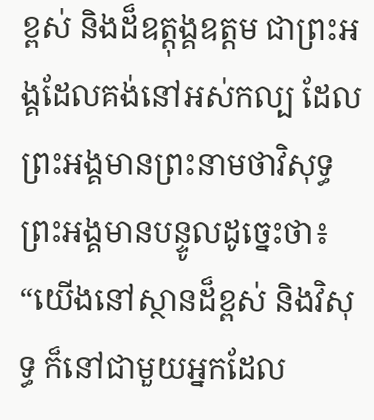ខ្ពស់ និងដ៏ឧត្ដុង្គឧត្ដម ជាព្រះអង្គដែលគង់នៅអស់កល្ប ដែលព្រះអង្គមានព្រះនាមថាវិសុទ្ធ ព្រះអង្គមានបន្ទូលដូច្នេះថា៖ “យើងនៅស្ថានដ៏ខ្ពស់ និងវិសុទ្ធ ក៏នៅជាមួយអ្នកដែល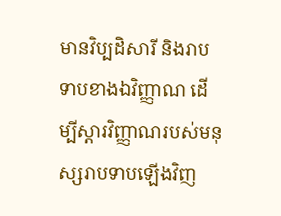មានវិប្បដិសារី និងរាបទាបខាងឯវិញ្ញាណ ដើម្បីស្ដារវិញ្ញាណរបស់មនុស្សរាបទាបឡើងវិញ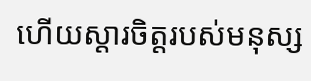ហើយស្ដារចិត្តរបស់មនុស្ស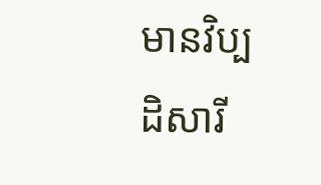មានវិប្បដិសារី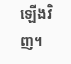ឡើងវិញ។